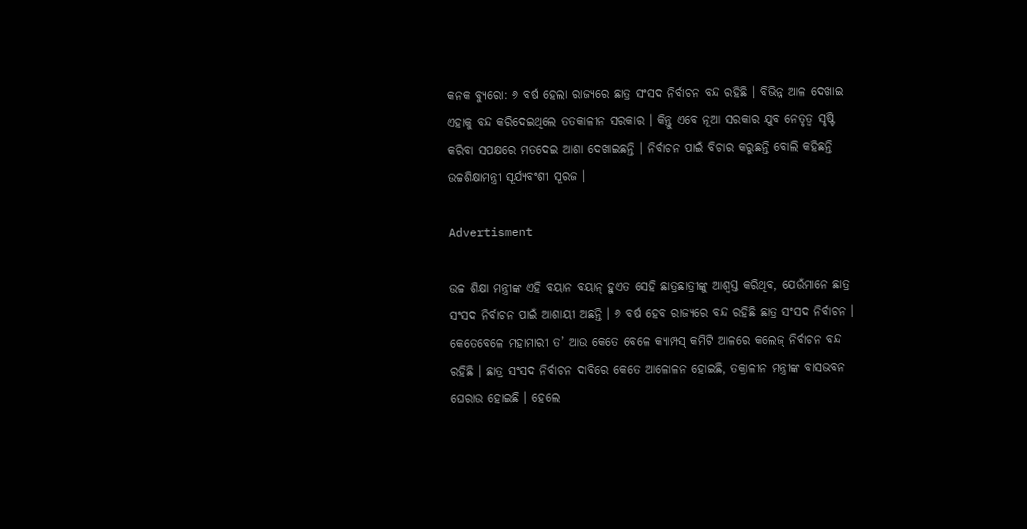କନକ ବ୍ୟୁରୋ: ୬ ବର୍ଷ ହେଲା ରାଜ୍ୟରେ ଛାତ୍ର ସଂସଦ ନିର୍ବାଚନ ବନ୍ଦ ରହିଛି । ବିଭିନ୍ନ ଆଳ ଦେଖାଇ ଏହାକୁ ବନ୍ଦ କରିଦେଇଥିଲେ ତତକାଳୀନ ସରକାର । କିନ୍ତୁ ଏବେ ନୂଆ ସରକାର ଯୁବ ନେତୃତ୍ୱ ସୃଷ୍ଟି କରିବା ସପକ୍ଷରେ ମତଦେଇ ଆଶା ଦେଖାଇଛନ୍ତି । ନିର୍ବାଚନ ପାଇଁ ବିଚାର କରୁଛନ୍ତି ବୋଲି କହିଛନ୍ତି ଉଚ୍ଚଶିକ୍ଷାମନ୍ତ୍ରୀ ସୂର୍ଯ୍ୟବଂଶୀ ସୂରଜ ।

Advertisment

ଉଚ୍ଚ ଶିକ୍ଷା ମନ୍ତ୍ରୀଙ୍କ ଏହି ବୟାନ ବୟାନ୍ ହୁଏତ ସେହି ଛାତ୍ରଛାତ୍ରୀଙ୍କୁ ଆଶ୍ୱସ୍ତ କରିଥିବ, ଯେଉଁମାନେ ଛାତ୍ର ସଂସଦ ନିର୍ବାଚନ ପାଇଁ ଆଶାୟୀ ଅଛନ୍ତି । ୬ ବର୍ଷ ହେବ ରାଜ୍ୟରେ ବନ୍ଦ ରହିଛି ଛାତ୍ର ସଂସଦ ନିର୍ବାଚନ । କେତେବେଳେ ମହାମାରୀ ତ’ ଆଉ କେତେ ବେଳେ କ୍ୟାମ୍ପସ୍ କମିଟି ଆଳରେ କଲେଜ୍ ନିର୍ବାଚନ ବନ୍ଦ ରହିଛି । ଛାତ୍ର ସଂସଦ ନିର୍ବାଚନ ଦାବିରେ କେତେ ଆଳୋଳନ ହୋଇଛି, ତକ୍ରାଳୀନ ମନ୍ତ୍ରୀଙ୍କ ବାସଭବନ ଘେରାଉ ହୋଇଛି । ହେଲେ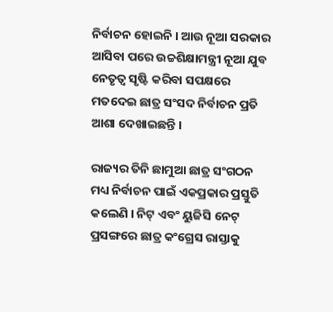ନିର୍ବାଚନ ହୋଇନି । ଆଉ ନୂଆ ସରକାର ଆସିବା ପରେ ଉଚ୍ଚଶିକ୍ଷାମନ୍ତ୍ରୀ ନୂଆ ଯୁବ ନେତୃତ୍ୱ ସୃଷ୍ଟି କରିବା ସପକ୍ଷରେ ମତଦେଇ ଛାତ୍ର ସଂସଦ ନିର୍ବାଚନ ପ୍ରତି ଆଶା ଦେଖାଇଛନ୍ତି ।

ରାଜ୍ୟର ତିନି ଛାମୁଆ ଛାତ୍ର ସଂଗଠନ ମଧ୍ୟ ନିର୍ବାଚନ ପାଇଁ ଏକପ୍ରକାର ପ୍ରସ୍ତୁତି କଲେଣି । ନିଟ୍ ଏବଂ ୟୁଜିସି ନେଟ୍ ପ୍ରସଙ୍ଗରେ ଛାତ୍ର କଂଗ୍ରେସ ରାସ୍ତାକୁ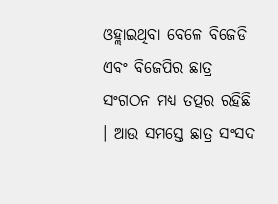ଓହ୍ଲାଇଥିବା ବେଳେ ବିଜେଡି ଏବଂ ବିଜେପିର ଛାତ୍ର ସଂଗଠନ ମଧ୍ୟ ତତ୍ପର ରହିଛି । ଆଉ ସମସ୍ତେ ଛାତ୍ର ସଂସଦ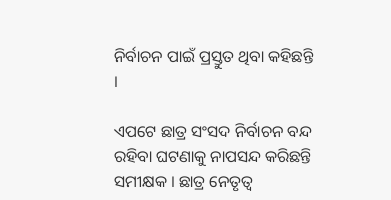ନିର୍ବାଚନ ପାଇଁ ପ୍ରସ୍ତୁତ ଥିବା କହିଛନ୍ତି ।

ଏପଟେ ଛାତ୍ର ସଂସଦ ନିର୍ବାଚନ ବନ୍ଦ ରହିବା ଘଟଣାକୁ ନାପସନ୍ଦ କରିଛନ୍ତି ସମୀକ୍ଷକ । ଛାତ୍ର ନେତୃତ୍ୱ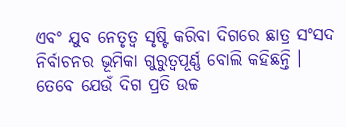ଏବଂ ଯୁବ ନେତୃତ୍ୱ ସୃଷ୍ଟି କରିବା ଦିଗରେ ଛାତ୍ର ସଂସଦ ନିର୍ବାଚନର ଭୂମିକା ଗୁରୁତ୍ୱପୂର୍ଣ୍ଣ ବୋଲି କହିଛନ୍ତି । ତେବେ ଯେଉଁ ଦିଗ ପ୍ରତି ଉଚ୍ଚ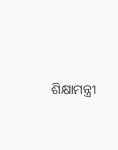ଶିକ୍ଷାମନ୍ତ୍ରୀ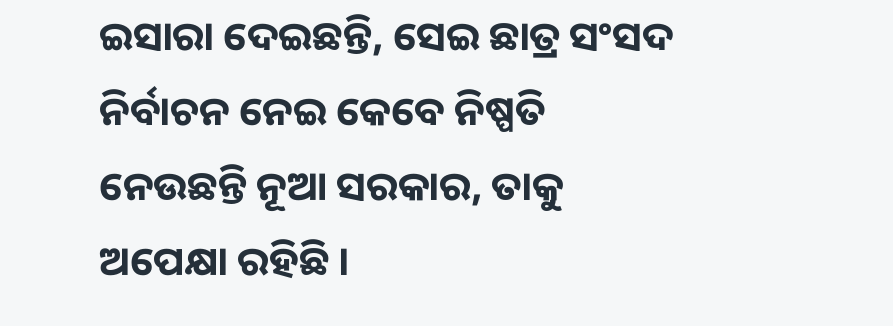ଇସାରା ଦେଇଛନ୍ତି, ସେଇ ଛାତ୍ର ସଂସଦ ନିର୍ବାଚନ ନେଇ କେବେ ନିଷ୍ପତି ନେଉଛନ୍ତି ନୂଆ ସରକାର, ତାକୁ ଅପେକ୍ଷା ରହିଛି ।